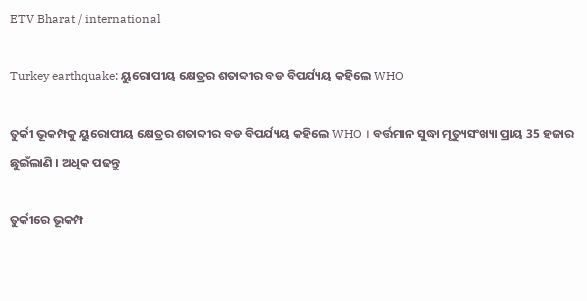ETV Bharat / international

Turkey earthquake: ୟୁରୋପୀୟ କ୍ଷେତ୍ରର ଶତାବ୍ଦୀର ବଡ ବିପର୍ଯ୍ୟୟ କହିଲେ WHO

ତୁର୍କୀ ଭୂକମ୍ପକୁ ୟୁରୋପୀୟ କ୍ଷେତ୍ରର ଶତାବ୍ଦୀର ବଡ ବିପର୍ଯ୍ୟୟ କହିଲେ WHO । ବର୍ତ୍ତମାନ ସୁଦ୍ଧା ମୃତ୍ୟୁସଂଖ୍ୟା ପ୍ରାୟ 35 ହଜାର ଛୁଇଁଲାଣି । ଅଧିକ ପଢନ୍ତୁ

ତୁର୍କୀରେ ଭୂକମ୍ପ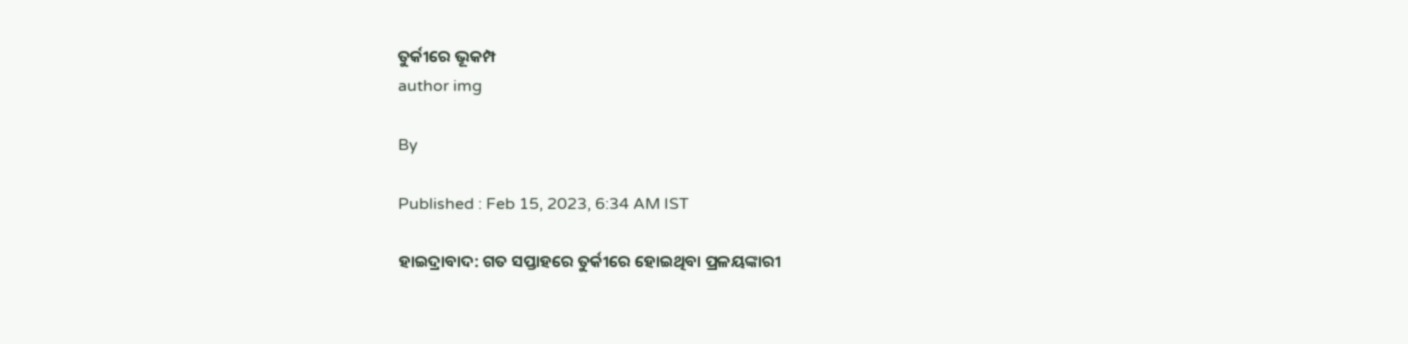ତୁର୍କୀରେ ଭୂକମ୍ପ
author img

By

Published : Feb 15, 2023, 6:34 AM IST

ହାଇଦ୍ରାବାଦ: ଗତ ସପ୍ତାହରେ ତୁର୍କୀରେ ହୋଇଥିବା ପ୍ରଳୟଙ୍କାରୀ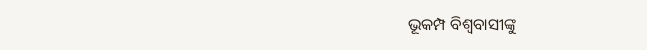ଭୂକମ୍ପ ବିଶ୍ବବାସୀଙ୍କୁ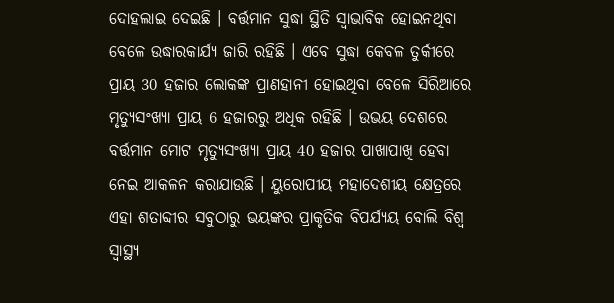ଦୋହଲାଇ ଦେଇଛି । ବର୍ତ୍ତମାନ ସୁଦ୍ଧା ସ୍ଥିତି ସ୍ବାଭାବିକ ହୋଇନଥିବା ବେଳେ ଉଦ୍ଧାରକାର୍ଯ୍ୟ ଜାରି ରହିଛି । ଏବେ ସୁଦ୍ଧା କେବଳ ତୁର୍କୀରେ ପ୍ରାୟ 30 ହଜାର ଲୋକଙ୍କ ପ୍ରାଣହାନୀ ହୋଇଥିବା ବେଳେ ସିରିଆରେ ମୃତ୍ୟୁସଂଖ୍ୟା ପ୍ରାୟ 6 ହଜାରରୁ ଅଧିକ ରହିଛି । ଉଭୟ ଦେଶରେ ବର୍ତ୍ତମାନ ମୋଟ ମୃତ୍ୟୁସଂଖ୍ୟା ପ୍ରାୟ 40 ହଜାର ପାଖାପାଖି ହେବା ନେଇ ଆକଳନ କରାଯାଉଛି । ୟୁରୋପୀୟ ମହାଦେଶୀୟ କ୍ଷେତ୍ରରେ ଏହା ଶତାବ୍ଦୀର ସବୁଠାରୁ ଭୟଙ୍କର ପ୍ରାକୃତିକ ବିପର୍ଯ୍ୟୟ ବୋଲି ବିଶ୍ୱ ସ୍ୱାସ୍ଥ୍ୟ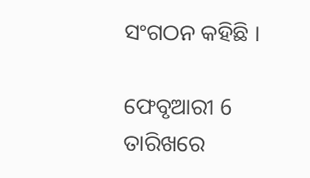ସଂଗଠନ କହିଛି ।

ଫେବୃଆରୀ 6 ତାରିଖରେ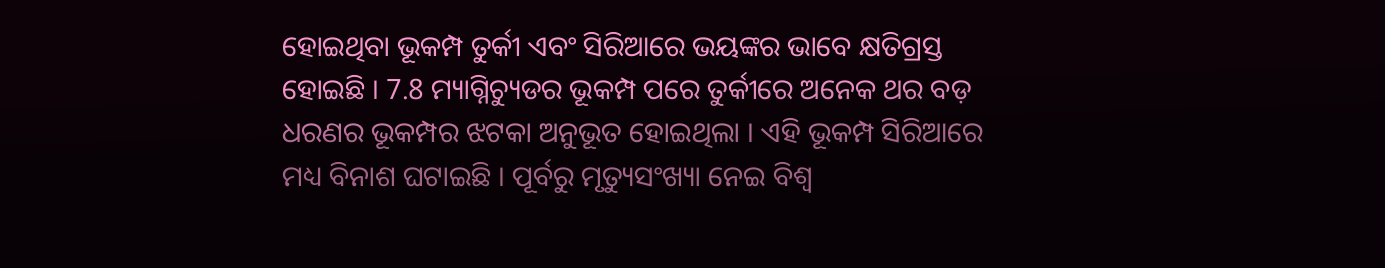ହୋଇଥିବା ଭୂକମ୍ପ ତୁର୍କୀ ଏବଂ ସିରିଆରେ ଭୟଙ୍କର ଭାବେ କ୍ଷତିଗ୍ରସ୍ତ ହୋଇଛି । 7.8 ମ୍ୟାଗ୍ନିଚ୍ୟୁଡର ଭୂକମ୍ପ ପରେ ତୁର୍କୀରେ ଅନେକ ଥର ବଡ଼ ଧରଣର ଭୂକମ୍ପର ଝଟକା ଅନୁଭୂତ ହୋଇଥିଲା । ଏହି ଭୂକମ୍ପ ସିରିଆରେ ମଧ୍ୟ ବିନାଶ ଘଟାଇଛି । ପୂର୍ବରୁ ମୃତ୍ୟୁସଂଖ୍ୟା ନେଇ ବିଶ୍ବ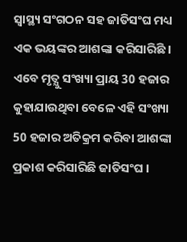ସ୍ବାସ୍ଥ୍ୟ ସଂଗଠନ ସହ ଜାତିସଂଘ ମଧ୍ୟ ଏକ ଭୟଙ୍କର ଆଶଙ୍କା କରିସାରିଛି । ଏବେ ମୃତ୍ଯୁ ସଂଖ୍ୟା ପ୍ରାୟ 30 ହଜାର କୁହାଯାଉଥିବା ବେଳେ ଏହି ସଂଖ୍ୟା 50 ହଜାର ଅତିକ୍ରମ କରିବା ଆଶଙ୍କା ପ୍ରକାଶ କରିସାରିଛି ଜାତିସଂଘ ।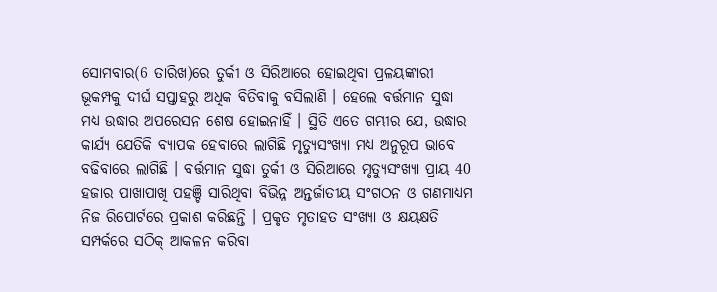ସୋମବାର(6 ତାରିଖ)ରେ ତୁର୍କୀ ଓ ସିରିଆରେ ହୋଇଥିବା ପ୍ରଳୟଙ୍କାରୀ ଭୂକମ୍ପକୁ ଦୀର୍ଘ ସପ୍ତାହରୁ ଅଧିକ ବିତିବାକୁ ବସିଲାଣି । ହେଲେ ବର୍ତ୍ତମାନ ସୁଦ୍ଧା ମଧ୍ୟ ଉଦ୍ଧାର ଅପରେସନ ଶେଷ ହୋଇନାହିଁ । ସ୍ଥିତି ଏତେ ଗମ୍ଭୀର ଯେ, ଉଦ୍ଧାର କାର୍ଯ୍ୟ ଯେତିକି ବ୍ୟାପକ ହେବାରେ ଲାଗିଛି ମୃତ୍ୟୁସଂଖ୍ୟା ମଧ୍ୟ ଅନୁରୂପ ଭାବେ ବଢିବାରେ ଲାଗିଛି । ବର୍ତ୍ତମାନ ସୁଦ୍ଧା ତୁର୍କୀ ଓ ସିରିଆରେ ମୃତ୍ୟୁସଂଖ୍ୟା ପ୍ରାୟ 40 ହଜାର ପାଖାପାଖି ପହଞ୍ଚି ସାରିଥିବା ବିଭିନ୍ନ ଅନ୍ତର୍ଜାତୀୟ ସଂଗଠନ ଓ ଗଣମାଧ୍ୟମ ନିଜ ରିପୋର୍ଟରେ ପ୍ରକାଶ କରିଛନ୍ତି । ପ୍ରକୃତ ମୃତାହତ ସଂଖ୍ୟା ଓ କ୍ଷୟକ୍ଷତି ସମ୍ପର୍କରେ ସଠିକ୍‌ ଆକଳନ କରିବା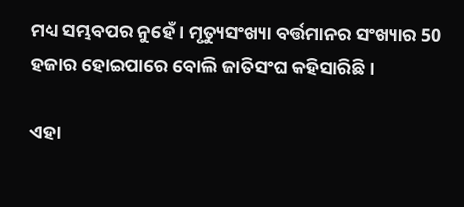ମଧ୍ୟ ସମ୍ଭବପର ନୁହେଁ । ମୃତ୍ୟୁସଂଖ୍ୟା ବର୍ତ୍ତମାନର ସଂଖ୍ୟାର 50 ହଜାର ହୋଇପାରେ ବୋଲି ଜାତିସଂଘ କହିସାରିଛି ।

ଏହା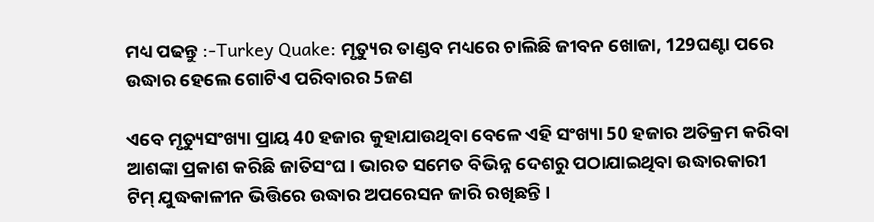ମଧ୍ୟ ପଢନ୍ତୁ :-Turkey Quake: ମୃତ୍ୟୁର ତାଣ୍ଡବ ମଧ୍ୟରେ ଚାଲିଛି ଜୀବନ ଖୋଜା, 129ଘଣ୍ଟା ପରେ ଉଦ୍ଧାର ହେଲେ ଗୋଟିଏ ପରିବାରର 5ଜଣ

ଏବେ ମୃତ୍ୟୁସଂଖ୍ୟା ପ୍ରାୟ 40 ହଜାର କୁହାଯାଉଥିବା ବେଳେ ଏହି ସଂଖ୍ୟା 50 ହଜାର ଅତିକ୍ରମ କରିବା ଆଶଙ୍କା ପ୍ରକାଶ କରିଛି ଜାତିସଂଘ । ଭାରତ ସମେତ ବିଭିନ୍ନ ଦେଶରୁ ପଠାଯାଇଥିବା ଉଦ୍ଧାରକାରୀ ଟିମ୍‌ ଯୁଦ୍ଧକାଳୀନ ଭିତ୍ତିରେ ଉଦ୍ଧାର ଅପରେସନ ଜାରି ରଖିଛନ୍ତି ।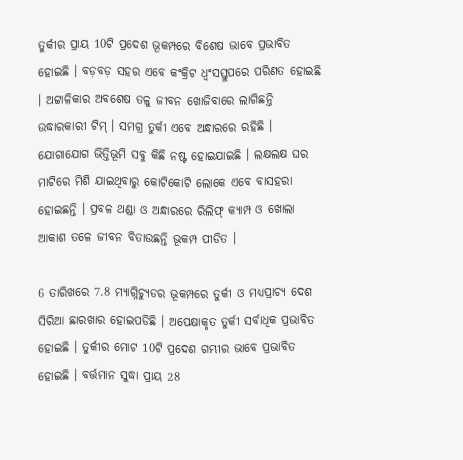ତୁର୍କୀର ପ୍ରାୟ 10ଟି ପ୍ରଦେଶ ଭୂକମ୍ପରେ ବିଶେଷ ଭାବେ ପ୍ରଭାବିତ ହୋଇଛି । ବଡ଼ବଡ଼ ସହର ଏବେ କଂକ୍ରିଟ ଧ୍ବଂସସ୍ତୁପରେ ପରିଣତ ହୋଇଛି । ଅଟ୍ଟାଳିକାର ଅବଶେଷ ତଳୁ ଜୀବନ ଖୋଜିବାରେ ଲାଗିଛନ୍ତି ଉଦ୍ଧାରକାରୀ ଟିମ୍‌ । ସମଗ୍ର ତୁର୍କୀ ଏବେ ଅନ୍ଧାରରେ ରହିଛି । ଯୋଗାଯୋଗ ଭିତ୍ତିଭୂମି ସବୁ କିଛି ନଷ୍ଟ ହୋଇଯାଇଛି । ଲକ୍ଷଲକ୍ଷ ଘର ମାଟିରେ ମିଶି ଯାଇଥିବାରୁ କୋଟିକୋଟି ଲୋକେ ଏବେ ବାସହରା ହୋଇଛନ୍ତି । ପ୍ରବଳ ଥଣ୍ଡା ଓ ଅନ୍ଧାରରେ ରିଲିଫ୍‌ କ୍ୟାମ୍ପ ଓ ଖୋଲା ଆକାଶ ତଳେ ଜୀବନ ବିତାଉଛନ୍ତି ଭୂକମ୍ପ ପୀଡିତ ।

6 ତାରିଖରେ 7.8 ମ୍ୟାଗ୍ନିଚ୍ୟୁଡର ଭୂକମ୍ପରେ ତୁର୍କୀ ଓ ମଧ୍ୟପ୍ରାଚ୍ୟ ଦେଶ ସିରିଆ ଛାରଖାର ହୋଇପଡିଛି । ଅପେକ୍ଷାକୃତ ତୁର୍କୀ ସର୍ବାଧିକ ପ୍ରଭାବିତ ହୋଇଛି । ତୁର୍କୀର ମୋଟ 10ଟି ପ୍ରଦେଶ ଗମ୍ଭୀର ଭାବେ ପ୍ରଭାବିତ ହୋଇଛି । ବର୍ତ୍ତମାନ ସୁଦ୍ଧା ପ୍ରାୟ 28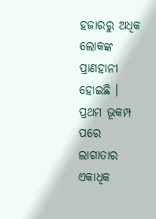ହଜାରରୁ ଅଧିକ ଲୋକଙ୍କ ପ୍ରାଣହାନୀ ହୋଇଛି । ପ୍ରଥମ ଭୂକମ୍ପ ପରେ ଲାଗାତାର ଏକାଧିକ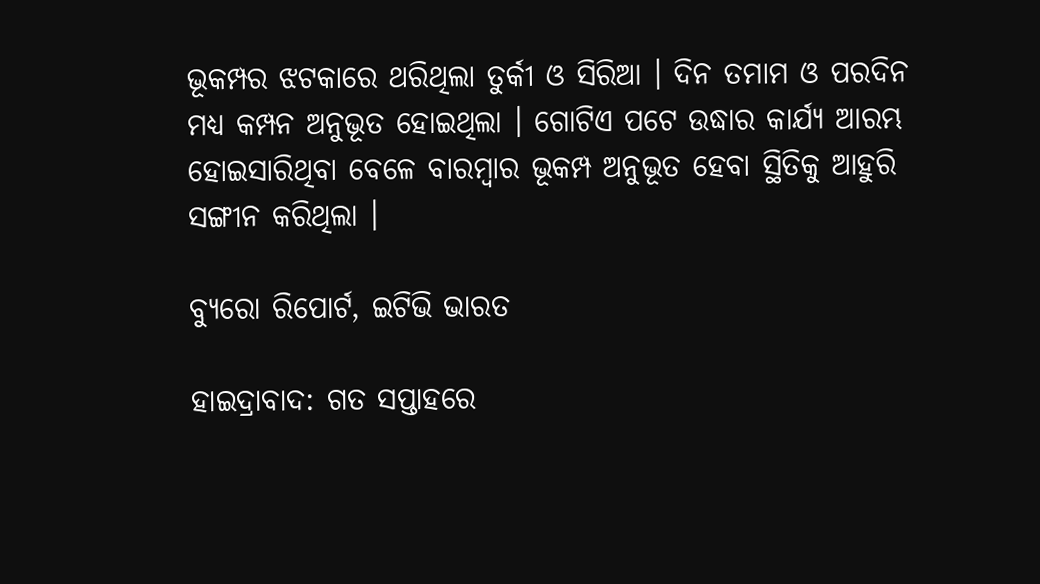ଭୂକମ୍ପର ଝଟକାରେ ଥରିଥିଲା ତୁର୍କୀ ଓ ସିରିଆ । ଦିନ ତମାମ ଓ ପରଦିନ ମଧ୍ୟ କମ୍ପନ ଅନୁଭୂତ ହୋଇଥିଲା । ଗୋଟିଏ ପଟେ ଉଦ୍ଧାର କାର୍ଯ୍ୟ ଆରମ୍ଭ ହୋଇସାରିଥିବା ବେଳେ ବାରମ୍ବାର ଭୂକମ୍ପ ଅନୁଭୂତ ହେବା ସ୍ଥିତିକୁ ଆହୁରି ସଙ୍ଗୀନ କରିଥିଲା ।

ବ୍ୟୁରୋ ରିପୋର୍ଟ, ଇଟିଭି ଭାରତ

ହାଇଦ୍ରାବାଦ: ଗତ ସପ୍ତାହରେ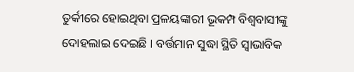ତୁର୍କୀରେ ହୋଇଥିବା ପ୍ରଳୟଙ୍କାରୀ ଭୂକମ୍ପ ବିଶ୍ବବାସୀଙ୍କୁ ଦୋହଲାଇ ଦେଇଛି । ବର୍ତ୍ତମାନ ସୁଦ୍ଧା ସ୍ଥିତି ସ୍ବାଭାବିକ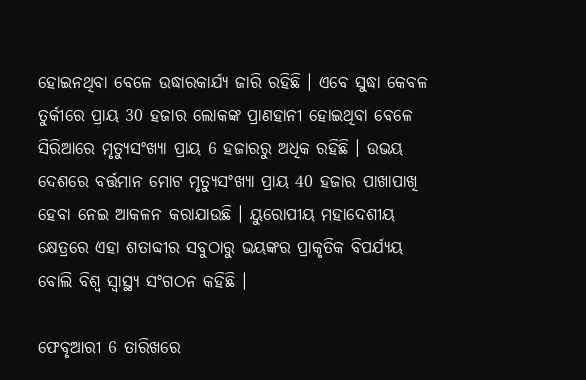ହୋଇନଥିବା ବେଳେ ଉଦ୍ଧାରକାର୍ଯ୍ୟ ଜାରି ରହିଛି । ଏବେ ସୁଦ୍ଧା କେବଳ ତୁର୍କୀରେ ପ୍ରାୟ 30 ହଜାର ଲୋକଙ୍କ ପ୍ରାଣହାନୀ ହୋଇଥିବା ବେଳେ ସିରିଆରେ ମୃତ୍ୟୁସଂଖ୍ୟା ପ୍ରାୟ 6 ହଜାରରୁ ଅଧିକ ରହିଛି । ଉଭୟ ଦେଶରେ ବର୍ତ୍ତମାନ ମୋଟ ମୃତ୍ୟୁସଂଖ୍ୟା ପ୍ରାୟ 40 ହଜାର ପାଖାପାଖି ହେବା ନେଇ ଆକଳନ କରାଯାଉଛି । ୟୁରୋପୀୟ ମହାଦେଶୀୟ କ୍ଷେତ୍ରରେ ଏହା ଶତାବ୍ଦୀର ସବୁଠାରୁ ଭୟଙ୍କର ପ୍ରାକୃତିକ ବିପର୍ଯ୍ୟୟ ବୋଲି ବିଶ୍ୱ ସ୍ୱାସ୍ଥ୍ୟ ସଂଗଠନ କହିଛି ।

ଫେବୃଆରୀ 6 ତାରିଖରେ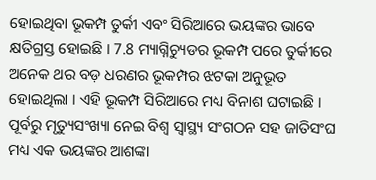ହୋଇଥିବା ଭୂକମ୍ପ ତୁର୍କୀ ଏବଂ ସିରିଆରେ ଭୟଙ୍କର ଭାବେ କ୍ଷତିଗ୍ରସ୍ତ ହୋଇଛି । 7.8 ମ୍ୟାଗ୍ନିଚ୍ୟୁଡର ଭୂକମ୍ପ ପରେ ତୁର୍କୀରେ ଅନେକ ଥର ବଡ଼ ଧରଣର ଭୂକମ୍ପର ଝଟକା ଅନୁଭୂତ ହୋଇଥିଲା । ଏହି ଭୂକମ୍ପ ସିରିଆରେ ମଧ୍ୟ ବିନାଶ ଘଟାଇଛି । ପୂର୍ବରୁ ମୃତ୍ୟୁସଂଖ୍ୟା ନେଇ ବିଶ୍ବ ସ୍ବାସ୍ଥ୍ୟ ସଂଗଠନ ସହ ଜାତିସଂଘ ମଧ୍ୟ ଏକ ଭୟଙ୍କର ଆଶଙ୍କା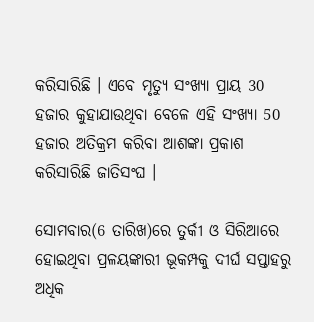କରିସାରିଛି । ଏବେ ମୃତ୍ଯୁ ସଂଖ୍ୟା ପ୍ରାୟ 30 ହଜାର କୁହାଯାଉଥିବା ବେଳେ ଏହି ସଂଖ୍ୟା 50 ହଜାର ଅତିକ୍ରମ କରିବା ଆଶଙ୍କା ପ୍ରକାଶ କରିସାରିଛି ଜାତିସଂଘ ।

ସୋମବାର(6 ତାରିଖ)ରେ ତୁର୍କୀ ଓ ସିରିଆରେ ହୋଇଥିବା ପ୍ରଳୟଙ୍କାରୀ ଭୂକମ୍ପକୁ ଦୀର୍ଘ ସପ୍ତାହରୁ ଅଧିକ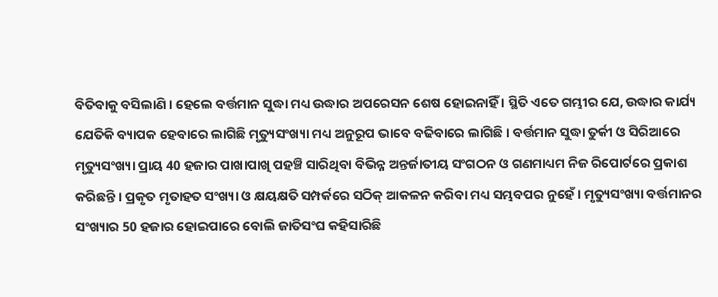ବିତିବାକୁ ବସିଲାଣି । ହେଲେ ବର୍ତ୍ତମାନ ସୁଦ୍ଧା ମଧ୍ୟ ଉଦ୍ଧାର ଅପରେସନ ଶେଷ ହୋଇନାହିଁ । ସ୍ଥିତି ଏତେ ଗମ୍ଭୀର ଯେ, ଉଦ୍ଧାର କାର୍ଯ୍ୟ ଯେତିକି ବ୍ୟାପକ ହେବାରେ ଲାଗିଛି ମୃତ୍ୟୁସଂଖ୍ୟା ମଧ୍ୟ ଅନୁରୂପ ଭାବେ ବଢିବାରେ ଲାଗିଛି । ବର୍ତ୍ତମାନ ସୁଦ୍ଧା ତୁର୍କୀ ଓ ସିରିଆରେ ମୃତ୍ୟୁସଂଖ୍ୟା ପ୍ରାୟ 40 ହଜାର ପାଖାପାଖି ପହଞ୍ଚି ସାରିଥିବା ବିଭିନ୍ନ ଅନ୍ତର୍ଜାତୀୟ ସଂଗଠନ ଓ ଗଣମାଧ୍ୟମ ନିଜ ରିପୋର୍ଟରେ ପ୍ରକାଶ କରିଛନ୍ତି । ପ୍ରକୃତ ମୃତାହତ ସଂଖ୍ୟା ଓ କ୍ଷୟକ୍ଷତି ସମ୍ପର୍କରେ ସଠିକ୍‌ ଆକଳନ କରିବା ମଧ୍ୟ ସମ୍ଭବପର ନୁହେଁ । ମୃତ୍ୟୁସଂଖ୍ୟା ବର୍ତ୍ତମାନର ସଂଖ୍ୟାର 50 ହଜାର ହୋଇପାରେ ବୋଲି ଜାତିସଂଘ କହିସାରିଛି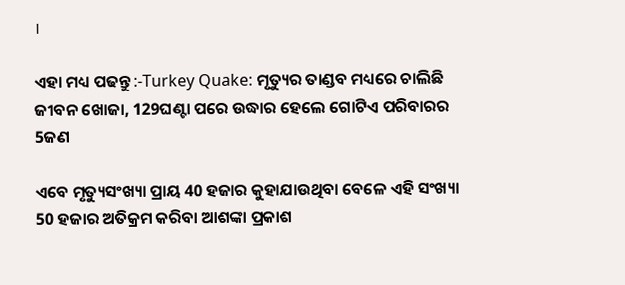।

ଏହା ମଧ୍ୟ ପଢନ୍ତୁ :-Turkey Quake: ମୃତ୍ୟୁର ତାଣ୍ଡବ ମଧ୍ୟରେ ଚାଲିଛି ଜୀବନ ଖୋଜା, 129ଘଣ୍ଟା ପରେ ଉଦ୍ଧାର ହେଲେ ଗୋଟିଏ ପରିବାରର 5ଜଣ

ଏବେ ମୃତ୍ୟୁସଂଖ୍ୟା ପ୍ରାୟ 40 ହଜାର କୁହାଯାଉଥିବା ବେଳେ ଏହି ସଂଖ୍ୟା 50 ହଜାର ଅତିକ୍ରମ କରିବା ଆଶଙ୍କା ପ୍ରକାଶ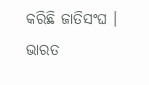କରିଛି ଜାତିସଂଘ । ଭାରତ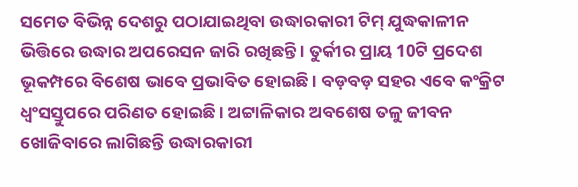ସମେତ ବିଭିନ୍ନ ଦେଶରୁ ପଠାଯାଇଥିବା ଉଦ୍ଧାରକାରୀ ଟିମ୍‌ ଯୁଦ୍ଧକାଳୀନ ଭିତ୍ତିରେ ଉଦ୍ଧାର ଅପରେସନ ଜାରି ରଖିଛନ୍ତି । ତୁର୍କୀର ପ୍ରାୟ 10ଟି ପ୍ରଦେଶ ଭୂକମ୍ପରେ ବିଶେଷ ଭାବେ ପ୍ରଭାବିତ ହୋଇଛି । ବଡ଼ବଡ଼ ସହର ଏବେ କଂକ୍ରିଟ ଧ୍ବଂସସ୍ତୁପରେ ପରିଣତ ହୋଇଛି । ଅଟ୍ଟାଳିକାର ଅବଶେଷ ତଳୁ ଜୀବନ ଖୋଜିବାରେ ଲାଗିଛନ୍ତି ଉଦ୍ଧାରକାରୀ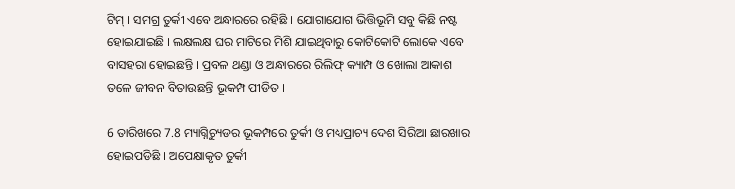ଟିମ୍‌ । ସମଗ୍ର ତୁର୍କୀ ଏବେ ଅନ୍ଧାରରେ ରହିଛି । ଯୋଗାଯୋଗ ଭିତ୍ତିଭୂମି ସବୁ କିଛି ନଷ୍ଟ ହୋଇଯାଇଛି । ଲକ୍ଷଲକ୍ଷ ଘର ମାଟିରେ ମିଶି ଯାଇଥିବାରୁ କୋଟିକୋଟି ଲୋକେ ଏବେ ବାସହରା ହୋଇଛନ୍ତି । ପ୍ରବଳ ଥଣ୍ଡା ଓ ଅନ୍ଧାରରେ ରିଲିଫ୍‌ କ୍ୟାମ୍ପ ଓ ଖୋଲା ଆକାଶ ତଳେ ଜୀବନ ବିତାଉଛନ୍ତି ଭୂକମ୍ପ ପୀଡିତ ।

6 ତାରିଖରେ 7.8 ମ୍ୟାଗ୍ନିଚ୍ୟୁଡର ଭୂକମ୍ପରେ ତୁର୍କୀ ଓ ମଧ୍ୟପ୍ରାଚ୍ୟ ଦେଶ ସିରିଆ ଛାରଖାର ହୋଇପଡିଛି । ଅପେକ୍ଷାକୃତ ତୁର୍କୀ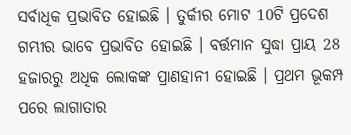ସର୍ବାଧିକ ପ୍ରଭାବିତ ହୋଇଛି । ତୁର୍କୀର ମୋଟ 10ଟି ପ୍ରଦେଶ ଗମ୍ଭୀର ଭାବେ ପ୍ରଭାବିତ ହୋଇଛି । ବର୍ତ୍ତମାନ ସୁଦ୍ଧା ପ୍ରାୟ 28 ହଜାରରୁ ଅଧିକ ଲୋକଙ୍କ ପ୍ରାଣହାନୀ ହୋଇଛି । ପ୍ରଥମ ଭୂକମ୍ପ ପରେ ଲାଗାତାର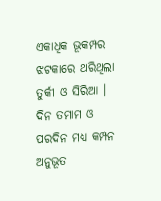ଏକାଧିକ ଭୂକମ୍ପର ଝଟକାରେ ଥରିଥିଲା ତୁର୍କୀ ଓ ସିରିଆ । ଦିନ ତମାମ ଓ ପରଦିନ ମଧ୍ୟ କମ୍ପନ ଅନୁଭୂତ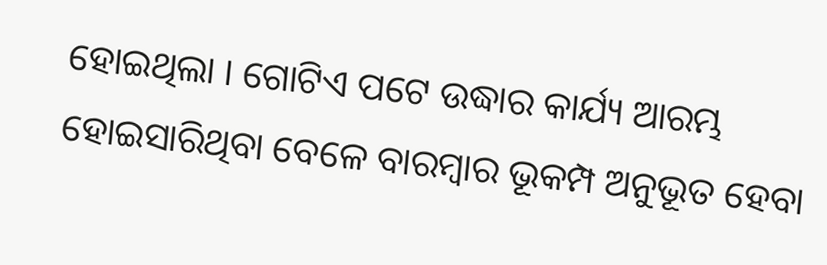ହୋଇଥିଲା । ଗୋଟିଏ ପଟେ ଉଦ୍ଧାର କାର୍ଯ୍ୟ ଆରମ୍ଭ ହୋଇସାରିଥିବା ବେଳେ ବାରମ୍ବାର ଭୂକମ୍ପ ଅନୁଭୂତ ହେବା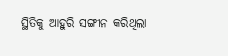ସ୍ଥିତିକୁ ଆହୁରି ସଙ୍ଗୀନ କରିଥିଲା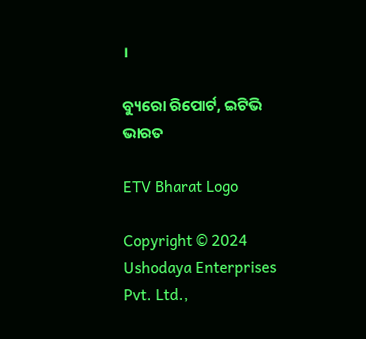।

ବ୍ୟୁରୋ ରିପୋର୍ଟ, ଇଟିଭି ଭାରତ

ETV Bharat Logo

Copyright © 2024 Ushodaya Enterprises Pvt. Ltd.,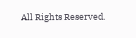All Rights Reserved.